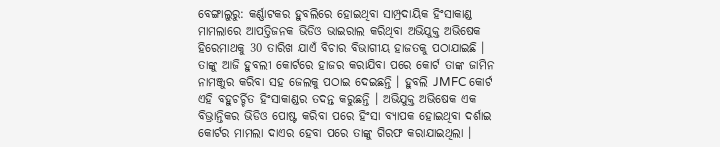ବେଙ୍ଗାଲୁରୁ: କର୍ଣ୍ଣାଟକର ହୁବଲିରେ ହୋଇଥିବା ସାମ୍ପ୍ରଦାୟିକ ହିଂସାକାଣ୍ଡ ମାମଲାରେ ଆପତ୍ତିଜନକ ଭିଡିଓ ଭାଇରାଲ କରିଥିବା ଅଭିଯୁକ୍ତ ଅଭିଷେକ ହିରେମାଥକୁ 30 ତାରିଖ ଯାଏଁ ବିଚାର ବିଭାଗୀୟ ହାଜତକୁ ପଠାଯାଇଛି । ତାଙ୍କୁ ଆଜି ହୁବଲୀ କୋର୍ଟରେ ହାଜର କରାଯିବା ପରେ କୋର୍ଟ ତାଙ୍କ ଜାମିନ ନାମଞ୍ଜୁର କରିବା ସହ ଜେଲକୁ ପଠାଇ ଦେଇଛନ୍ତି । ହୁବଲି JMFC କୋର୍ଟ ଏହି ବହୁଚର୍ଚ୍ଚିତ ହିଂସାକାଣ୍ଡର ତଦନ୍ତ କରୁଛନ୍ତି । ଅଭିଯୁକ୍ତ ଅଭିଷେକ ଏକ ବିଭ୍ରାନ୍ତିକର ଭିଡିଓ ପୋଷ୍ଟ କରିବା ପରେ ହିଂସା ବ୍ୟାପକ ହୋଇଥିବା ଦର୍ଶାଇ କୋର୍ଟର ମାମଲା ଦାଏର ହେବା ପରେ ତାଙ୍କୁ ଗିରଫ କରାଯାଇଥିଲା ।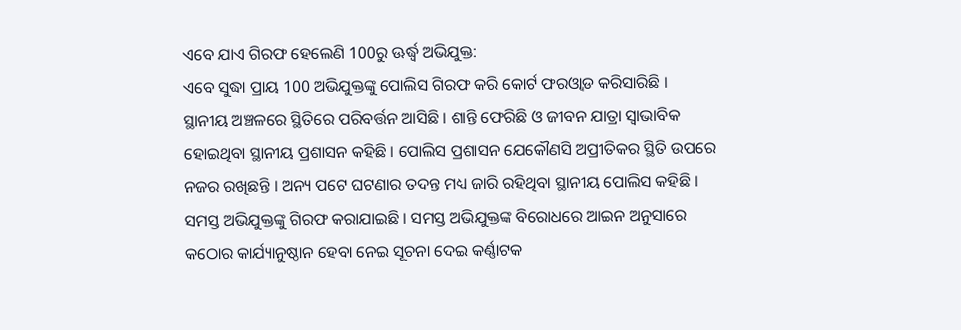ଏବେ ଯାଏ ଗିରଫ ହେଲେଣି 100ରୁ ଊର୍ଦ୍ଧ୍ବ ଅଭିଯୁକ୍ତ:
ଏବେ ସୁଦ୍ଧା ପ୍ରାୟ 100 ଅଭିଯୁକ୍ତଙ୍କୁ ପୋଲିସ ଗିରଫ କରି କୋର୍ଟ ଫରଓ୍ବାଡ କରିସାରିଛି । ସ୍ଥାନୀୟ ଅଞ୍ଚଳରେ ସ୍ଥିତିରେ ପରିବର୍ତ୍ତନ ଆସିଛି । ଶାନ୍ତି ଫେରିଛି ଓ ଜୀବନ ଯାତ୍ରା ସ୍ବାଭାବିକ ହୋଇଥିବା ସ୍ଥାନୀୟ ପ୍ରଶାସନ କହିଛି । ପୋଲିସ ପ୍ରଶାସନ ଯେକୌଣସି ଅପ୍ରୀତିକର ସ୍ଥିତି ଉପରେ ନଜର ରଖିଛନ୍ତି । ଅନ୍ୟ ପଟେ ଘଟଣାର ତଦନ୍ତ ମଧ୍ୟ ଜାରି ରହିଥିବା ସ୍ଥାନୀୟ ପୋଲିସ କହିଛି ।
ସମସ୍ତ ଅଭିଯୁକ୍ତଙ୍କୁ ଗିରଫ କରାଯାଇଛି । ସମସ୍ତ ଅଭିଯୁକ୍ତଙ୍କ ବିରୋଧରେ ଆଇନ ଅନୁସାରେ କଠୋର କାର୍ଯ୍ୟାନୁଷ୍ଠାନ ହେବା ନେଇ ସୂଚନା ଦେଇ କର୍ଣ୍ଣାଟକ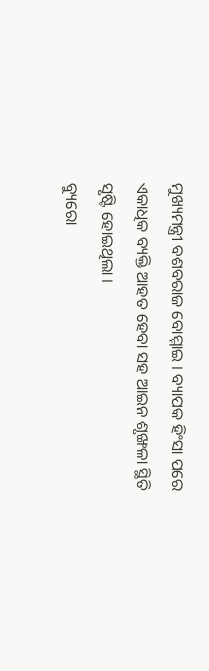ମୁଖ୍ୟମନ୍ତ୍ରୀ ବଶବରାଜ ବୋମ୍ମାଇ । ବ୍ୟାପକ ହିଂସା ପରେ ଏକାଧିକ ବ୍ୟକ୍ତି ଆହତ ହେବା ସହ ଆଇନ ଶୃଙ୍ଖଳା ସ୍ଥିତି ସୃଷ୍ଟି ହୋଇଥିଲା ।
ବ୍ୟୁରୋ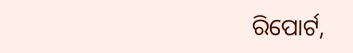ରିପୋର୍ଟ,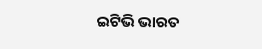ଇଟିଭି ଭାରତ